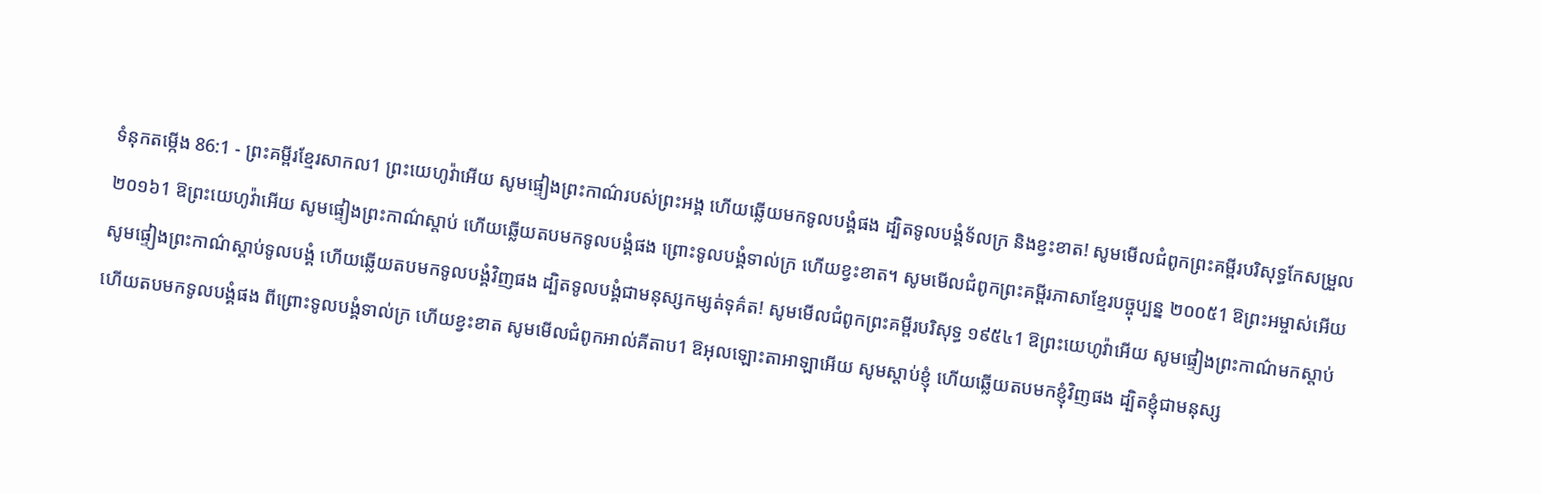ទំនុកតម្កើង 86:1 - ព្រះគម្ពីរខ្មែរសាកល1 ព្រះយេហូវ៉ាអើយ សូមផ្ទៀងព្រះកាណ៌របស់ព្រះអង្គ ហើយឆ្លើយមកទូលបង្គំផង ដ្បិតទូលបង្គំទ័លក្រ និងខ្វះខាត! សូមមើលជំពូកព្រះគម្ពីរបរិសុទ្ធកែសម្រួល ២០១៦1 ឱព្រះយេហូវ៉ាអើយ សូមផ្ទៀងព្រះកាណ៌ស្តាប់ ហើយឆ្លើយតបមកទូលបង្គំផង ព្រោះទូលបង្គំទាល់ក្រ ហើយខ្វះខាត។ សូមមើលជំពូកព្រះគម្ពីរភាសាខ្មែរបច្ចុប្បន្ន ២០០៥1 ឱព្រះអម្ចាស់អើយ សូមផ្ទៀងព្រះកាណ៌ស្ដាប់ទូលបង្គំ ហើយឆ្លើយតបមកទូលបង្គំវិញផង ដ្បិតទូលបង្គំជាមនុស្សកម្សត់ទុគ៌ត! សូមមើលជំពូកព្រះគម្ពីរបរិសុទ្ធ ១៩៥៤1 ឱព្រះយេហូវ៉ាអើយ សូមផ្ទៀងព្រះកាណ៌មកស្តាប់ ហើយតបមកទូលបង្គំផង ពីព្រោះទូលបង្គំទាល់ក្រ ហើយខ្វះខាត សូមមើលជំពូកអាល់គីតាប1 ឱអុលឡោះតាអាឡាអើយ សូមស្តាប់ខ្ញុំ ហើយឆ្លើយតបមកខ្ញុំវិញផង ដ្បិតខ្ញុំជាមនុស្ស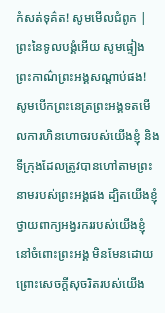កំសត់ទុគ៌ត! សូមមើលជំពូក |
ព្រះនៃទូលបង្គំអើយ សូមផ្ទៀងព្រះកាណ៌ព្រះអង្គសណ្ដាប់ផង! សូមបើកព្រះនេត្រព្រះអង្គទតមើលការហិនហោចរបស់យើងខ្ញុំ និងទីក្រុងដែលត្រូវបានហៅតាមព្រះនាមរបស់ព្រះអង្គផង ដ្បិតយើងខ្ញុំថ្វាយពាក្យអង្វរកររបស់យើងខ្ញុំនៅចំពោះព្រះអង្គ មិនមែនដោយព្រោះសេចក្ដីសុចរិតរបស់យើង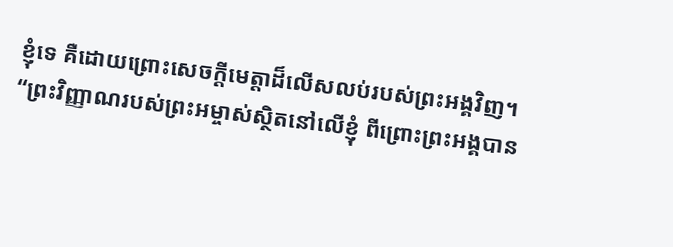ខ្ញុំទេ គឺដោយព្រោះសេចក្ដីមេត្តាដ៏លើសលប់របស់ព្រះអង្គវិញ។
“ព្រះវិញ្ញាណរបស់ព្រះអម្ចាស់ស្ថិតនៅលើខ្ញុំ ពីព្រោះព្រះអង្គបាន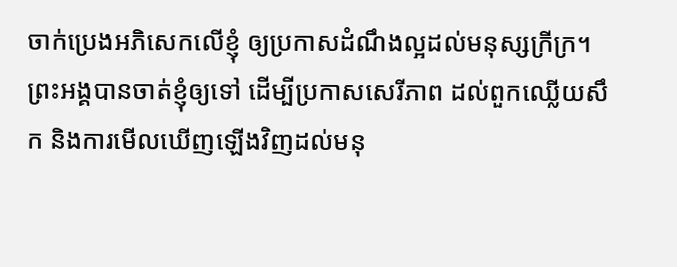ចាក់ប្រេងអភិសេកលើខ្ញុំ ឲ្យប្រកាសដំណឹងល្អដល់មនុស្សក្រីក្រ។ ព្រះអង្គបានចាត់ខ្ញុំឲ្យទៅ ដើម្បីប្រកាសសេរីភាព ដល់ពួកឈ្លើយសឹក និងការមើលឃើញឡើងវិញដល់មនុ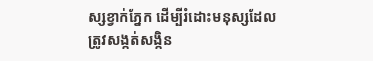ស្សខ្វាក់ភ្នែក ដើម្បីរំដោះមនុស្សដែលត្រូវសង្កត់សង្កិន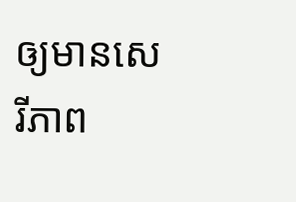ឲ្យមានសេរីភាព